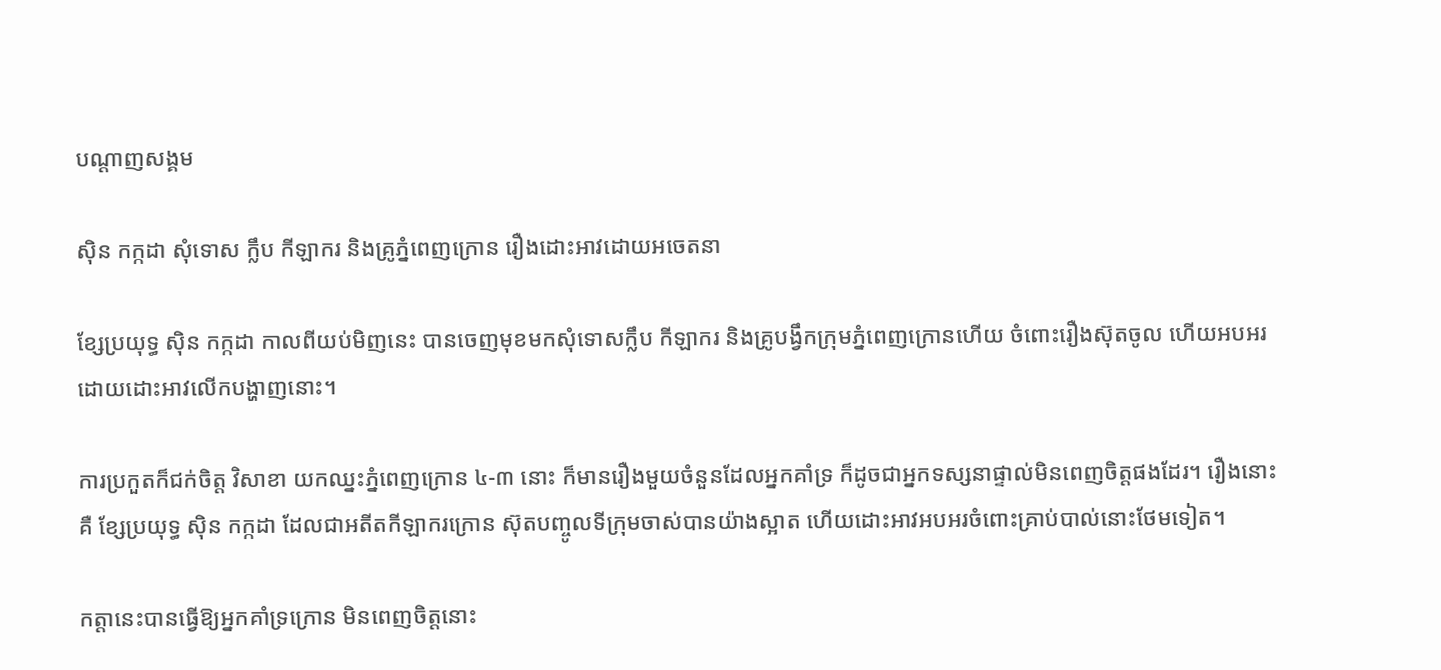បណ្តាញសង្គម

ស៊ិន កក្កដា សុំទោស ក្លឹប កីឡាករ និងគ្រូភ្នំពេញក្រោន រឿងដោះអាវដោយអចេតនា

ខ្សែប្រយុទ្ធ ស៊ិន កក្កដា កាលពីយប់មិញនេះ បានចេញមុខមកសុំទោសក្លឹប កីឡាករ និងគ្រូបង្វឹកក្រុមភ្នំពេញក្រោនហើយ ចំពោះរឿងស៊ុតចូល ហើយអបអរដោយដោះអាវលើកបង្ហាញនោះ។

ការប្រកួតក៏ជក់ចិត្ត វិសាខា យកឈ្នះភ្នំពេញក្រោន ៤-៣ នោះ ក៏មានរឿងមួយចំនួនដែលអ្នកគាំទ្រ ក៏ដូចជាអ្នកទស្សនាផ្ទាល់មិនពេញចិត្តផងដែរ។ រឿងនោះគឺ ខ្សែប្រយុទ្ធ ស៊ិន កក្កដា ដែលជាអតីតកីឡាករក្រោន ស៊ុតបញ្ចូលទីក្រុមចាស់បានយ៉ាងស្អាត ហើយដោះអាវអបអរចំពោះគ្រាប់បាល់នោះថែមទៀត។

កត្តានេះបានធ្វើឱ្យអ្នកគាំទ្រក្រោន មិនពេញចិត្តនោះ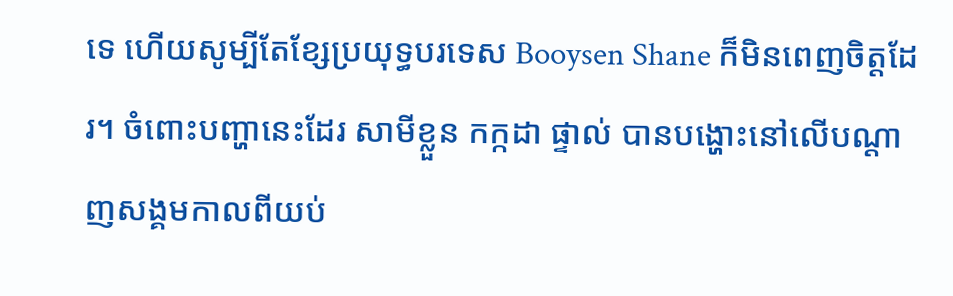ទេ ហើយសូម្បីតែខ្សែប្រយុទ្ធបរទេស Booysen Shane ក៏មិនពេញចិត្តដែរ។ ចំពោះបញ្ហានេះដែរ សាមីខ្លួន កក្កដា ផ្ទាល់ បានបង្ហោះនៅលើបណ្ដាញសង្គមកាលពីយប់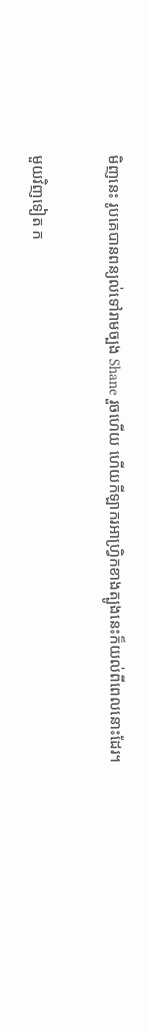មិញនេះ រូបគេបានពន្យល់ទៅរាមច្បង Shane រួចហើយ ហើយកីឡាករអាហ្វ្រិកខាងត្បូងនេះក៏យល់ពីពេលនោះដែរ។

មួយវិញទៀត ក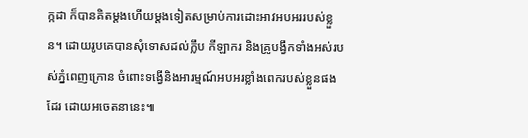ក្កដា ក៏បានគិតម្ដងហើយម្ដងទៀតសម្រាប់ការដោះអាវអបអររបស់ខ្លួន។ ដោយរូបគេបានសុំទោសដល់ក្លឹប កីឡាករ និងគ្រូបង្វឹកទាំងអស់របស់ភ្នំពេញក្រោន ចំពោះទង្វើនិងអារម្មណ៍អបអរខ្លាំងពេករបស់ខ្លួនផងដែរ ដោយអចេតនានេះ៕